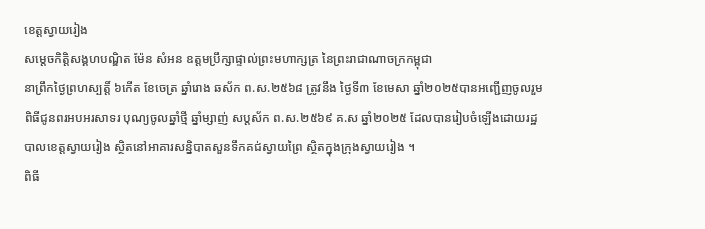ខេត្តស្វាយរៀង
សម្តេចកិត្តិសង្គហបណ្ឌិត ម៉ែន សំអន ឧត្តមប្រឹក្សាផ្ទាល់ព្រះមហាក្សត្រ នៃព្រះរាជាណាចក្រកម្ពុជា
នាព្រឹកថ្ងៃព្រហស្បត្តិ៍ ៦កើត ខែចេត្រ ឆ្នាំរោង ឆស័ក ព.ស.២៥៦៨ ត្រូវនឹង ថ្ងៃទី៣ ខែមេសា ឆ្នាំ២០២៥បានអញ្ជេីញចូលរួមពិធីជូនពរអបអរសាទរ បុណ្យចូលឆ្នាំថ្មី ឆ្នាំម្សាញ់ សប្តស័ក ព.ស.២៥៦៩ គ.ស ឆ្នាំ២០២៥ ដែលបានរៀបចំឡើងដោយរដ្ឋបាលខេត្តស្វាយរៀង ស្ថិតនៅអាគារសន្និបាតសួនទឹកគជ់ស្វាយព្រៃ ស្ថិតក្នុងក្រុងស្វាយរៀង ។
ពិធី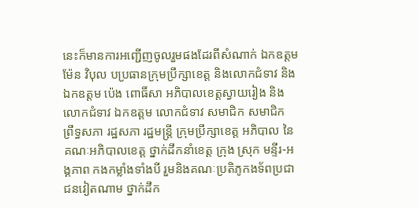នេះក៏មានការអញ្ជើញចូលរួមផងដែរពីសំណាក់ ឯកឧត្តម ម៉ែន វិបុល បប្រធានក្រុមប្រឹក្សាខេត្ត និងលោកជំទាវ និងឯកឧត្តម ប៉េង ពោធិ៍សា អភិបាលខេត្តស្វាយរៀង និងលោកជំទាវ ឯកឧត្ដម លោកជំទាវ សមាជិក សមាជិក ព្រឹទ្ធសភា រដ្ឋសភា រដ្ឋមន្ត្រី ក្រុមប្រឹក្សាខេត្ត អភិបាល នៃគណៈអភិបាលខេត្ត ថ្នាក់ដឹកនាំខេត្ត ក្រុង ស្រុក មន្ទីរ-អង្គភាព កងកម្លាំងទាំងបី រួមនិងគណៈប្រតិភូកងទ័ពប្រជាជនវៀតណាម ថ្នាក់ដឹក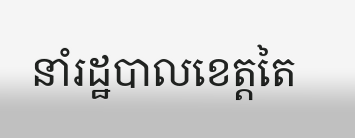នាំរដ្ឋបាលខេត្តតៃ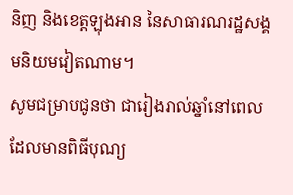និញ និងខេត្តឡុងអាន នៃសាធារណរដ្ឋសង្គមនិយមវៀតណាម។
សូមជម្រាបជូនថា ជារៀងរាល់ឆ្នាំនៅពេលដែលមានពិធីបុណ្យ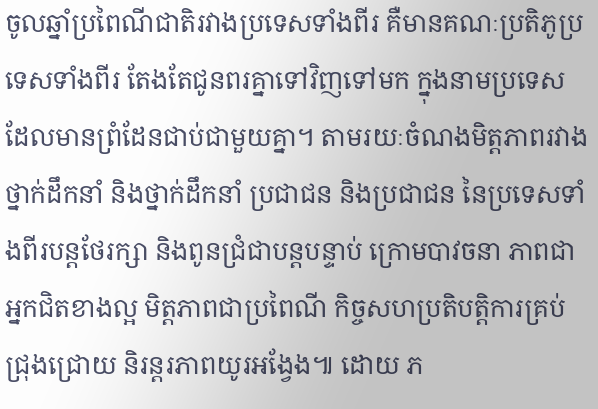ចូលឆ្នាំប្រពៃណីជាតិរវាងប្រទេសទាំងពីរ គឺមានគណៈប្រតិភូប្រទេសទាំងពីរ តែងតែជូនពរគ្នាទៅវិញទៅមក ក្នុងនាមប្រទេសដែលមានព្រំដែនជាប់ជាមួយគ្នា។ តាមរយៈចំណងមិត្តភាពរវាងថ្នាក់ដឹកនាំ និងថ្នាក់ដឹកនាំ ប្រជាជន និងប្រជាជន នៃប្រទេសទាំងពីរបន្តថែរក្សា និងពូនជ្រំជាបន្តបន្ទាប់ ក្រោមបាវចនា ភាពជាអ្នកជិតខាងល្អ មិត្តភាពជាប្រពៃណី កិច្ចសហប្រតិបត្តិការគ្រប់ជ្រុងជ្រោយ និរន្តរភាពយូរអង្វែង៕ ដោយ ភ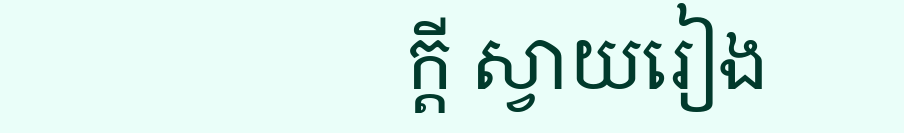ក្តី ស្វាយរៀង